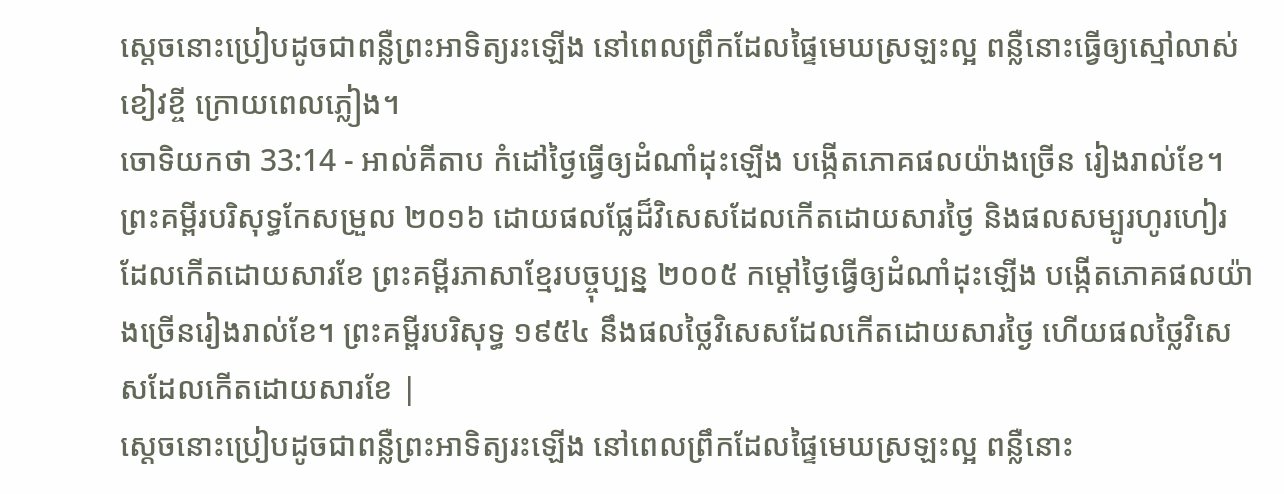ស្តេចនោះប្រៀបដូចជាពន្លឺព្រះអាទិត្យរះឡើង នៅពេលព្រឹកដែលផ្ទៃមេឃស្រឡះល្អ ពន្លឺនោះធ្វើឲ្យស្មៅលាស់ខៀវខ្ចី ក្រោយពេលភ្លៀង។
ចោទិយកថា 33:14 - អាល់គីតាប កំដៅថ្ងៃធ្វើឲ្យដំណាំដុះឡើង បង្កើតភោគផលយ៉ាងច្រើន រៀងរាល់ខែ។ ព្រះគម្ពីរបរិសុទ្ធកែសម្រួល ២០១៦ ដោយផលផ្លែដ៏វិសេសដែលកើតដោយសារថ្ងៃ និងផលសម្បូរហូរហៀរ ដែលកើតដោយសារខែ ព្រះគម្ពីរភាសាខ្មែរបច្ចុប្បន្ន ២០០៥ កម្ដៅថ្ងៃធ្វើឲ្យដំណាំដុះឡើង បង្កើតភោគផលយ៉ាងច្រើនរៀងរាល់ខែ។ ព្រះគម្ពីរបរិសុទ្ធ ១៩៥៤ នឹងផលថ្លៃវិសេសដែលកើតដោយសារថ្ងៃ ហើយផលថ្លៃវិសេសដែលកើតដោយសារខែ |
ស្តេចនោះប្រៀបដូចជាពន្លឺព្រះអាទិត្យរះឡើង នៅពេលព្រឹកដែលផ្ទៃមេឃស្រឡះល្អ ពន្លឺនោះ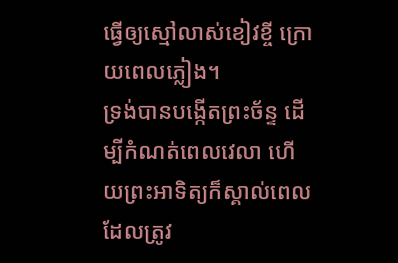ធ្វើឲ្យស្មៅលាស់ខៀវខ្ចី ក្រោយពេលភ្លៀង។
ទ្រង់បានបង្កើតព្រះច័ន្ទ ដើម្បីកំណត់ពេលវេលា ហើយព្រះអាទិត្យក៏ស្គាល់ពេល ដែលត្រូវ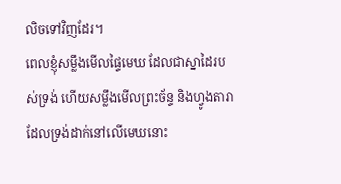លិចទៅវិញដែរ។
ពេលខ្ញុំសម្លឹងមើលផ្ទៃមេឃ ដែលជាស្នាដៃរបស់ទ្រង់ ហើយសម្លឹងមើលព្រះច័ន្ទ និងហ្វូងតារាដែលទ្រង់ដាក់នៅលើមេឃនោះ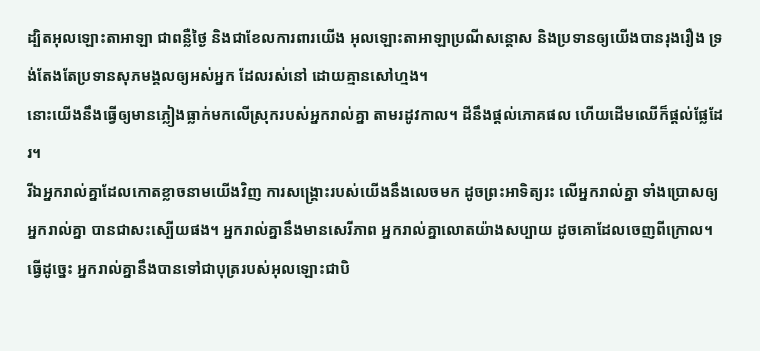ដ្បិតអុលឡោះតាអាឡា ជាពន្លឺថ្ងៃ និងជាខែលការពារយើង អុលឡោះតាអាឡាប្រណីសន្ដោស និងប្រទានឲ្យយើងបានរុងរឿង ទ្រង់តែងតែប្រទានសុភមង្គលឲ្យអស់អ្នក ដែលរស់នៅ ដោយគ្មានសៅហ្មង។
នោះយើងនឹងធ្វើឲ្យមានភ្លៀងធ្លាក់មកលើស្រុករបស់អ្នករាល់គ្នា តាមរដូវកាល។ ដីនឹងផ្តល់ភោគផល ហើយដើមឈើក៏ផ្តល់ផ្លែដែរ។
រីឯអ្នករាល់គ្នាដែលកោតខ្លាចនាមយើងវិញ ការសង្គ្រោះរបស់យើងនឹងលេចមក ដូចព្រះអាទិត្យរះ លើអ្នករាល់គ្នា ទាំងប្រោសឲ្យអ្នករាល់គ្នា បានជាសះស្បើយផង។ អ្នករាល់គ្នានឹងមានសេរីភាព អ្នករាល់គ្នាលោតយ៉ាងសប្បាយ ដូចគោដែលចេញពីក្រោល។
ធ្វើដូច្នេះ អ្នករាល់គ្នានឹងបានទៅជាបុត្ររបស់អុលឡោះជាបិ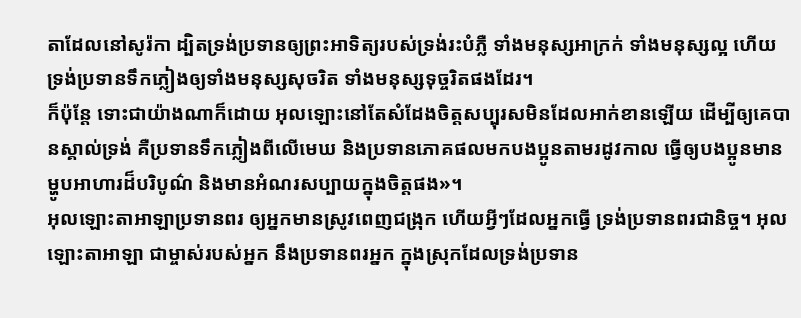តាដែលនៅសូរ៉កា ដ្បិតទ្រង់ប្រទានឲ្យព្រះអាទិត្យរបស់ទ្រង់រះបំភ្លឺ ទាំងមនុស្សអាក្រក់ ទាំងមនុស្សល្អ ហើយទ្រង់ប្រទានទឹកភ្លៀងឲ្យទាំងមនុស្សសុចរិត ទាំងមនុស្សទុច្ចរិតផងដែរ។
ក៏ប៉ុន្ដែ ទោះជាយ៉ាងណាក៏ដោយ អុលឡោះនៅតែសំដែងចិត្តសប្បុរសមិនដែលអាក់ខានឡើយ ដើម្បីឲ្យគេបានស្គាល់ទ្រង់ គឺប្រទានទឹកភ្លៀងពីលើមេឃ និងប្រទានភោគផលមកបងប្អូនតាមរដូវកាល ធ្វើឲ្យបងប្អូនមានម្ហូបអាហារដ៏បរិបូណ៌ និងមានអំណរសប្បាយក្នុងចិត្ដផង»។
អុលឡោះតាអាឡាប្រទានពរ ឲ្យអ្នកមានស្រូវពេញជង្រុក ហើយអ្វីៗដែលអ្នកធ្វើ ទ្រង់ប្រទានពរជានិច្ច។ អុលឡោះតាអាឡា ជាម្ចាស់របស់អ្នក នឹងប្រទានពរអ្នក ក្នុងស្រុកដែលទ្រង់ប្រទាន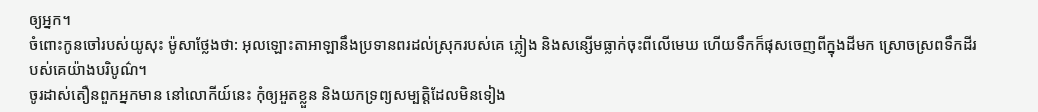ឲ្យអ្នក។
ចំពោះកូនចៅរបស់យូសុះ ម៉ូសាថ្លែងថា: អុលឡោះតាអាឡានឹងប្រទានពរដល់ស្រុករបស់គេ ភ្លៀង និងសន្សើមធ្លាក់ចុះពីលើមេឃ ហើយទឹកក៏ផុសចេញពីក្នុងដីមក ស្រោចស្រពទឹកដីរបស់គេយ៉ាងបរិបូណ៌។
ចូរដាស់តឿនពួកអ្នកមាន នៅលោកីយ៍នេះ កុំឲ្យអួតខ្លួន និងយកទ្រព្យសម្បត្តិដែលមិនទៀង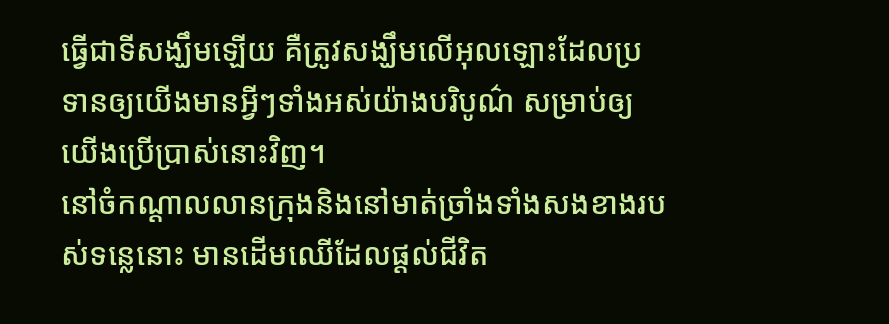ធ្វើជាទីសង្ឃឹមឡើយ គឺត្រូវសង្ឃឹមលើអុលឡោះដែលប្រទានឲ្យយើងមានអ្វីៗទាំងអស់យ៉ាងបរិបូណ៌ សម្រាប់ឲ្យយើងប្រើប្រាស់នោះវិញ។
នៅចំកណ្ដាលលានក្រុងនិងនៅមាត់ច្រាំងទាំងសងខាងរបស់ទន្លេនោះ មានដើមឈើដែលផ្ដល់ជីវិត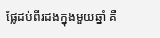ផ្លែដប់ពីរដងក្នុងមួយឆ្នាំ គឺ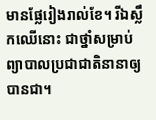មានផ្លែរៀងរាល់ខែ។ រីឯស្លឹកឈើនោះ ជាថ្នាំសម្រាប់ព្យាបាលប្រជាជាតិនានាឲ្យបានជា។